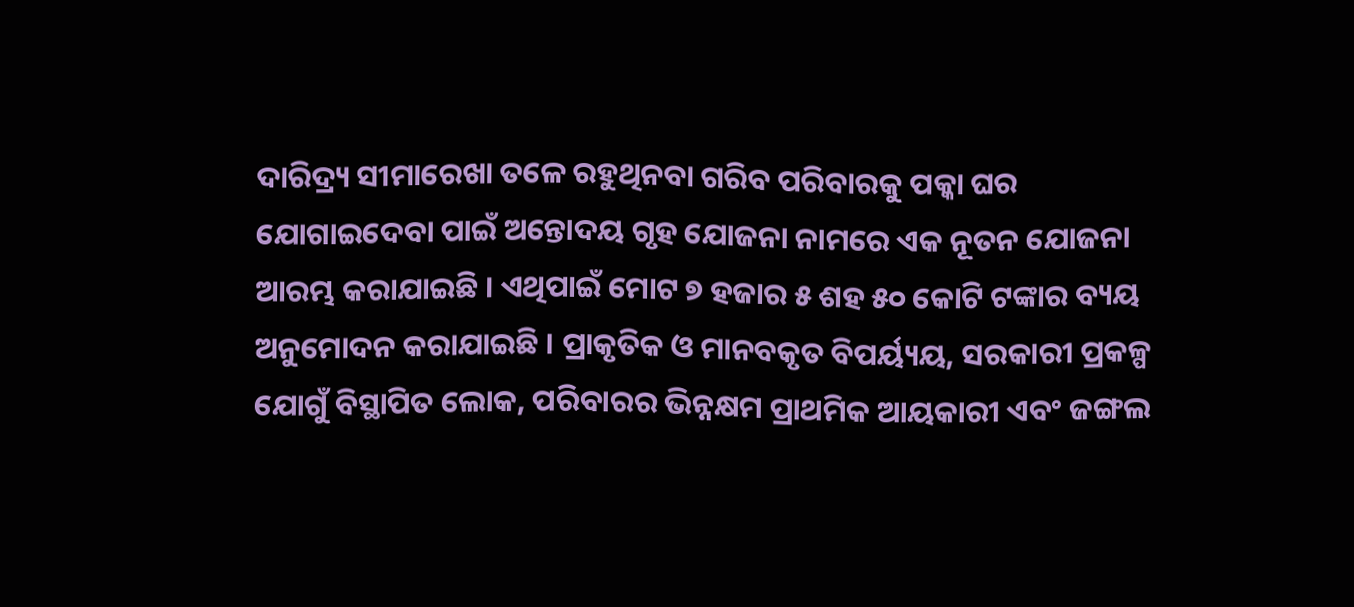ଦାରିଦ୍ର୍ୟ ସୀମାରେଖା ତଳେ ରହୁଥିନବା ଗରିବ ପରିବାରକୁ ପକ୍କା ଘର ଯୋଗାଇଦେବା ପାଇଁ ଅନ୍ତୋଦୟ ଗୃହ ଯୋଜନା ନାମରେ ଏକ ନୂତନ ଯୋଜନା ଆରମ୍ଭ କରାଯାଇଛି । ଏଥିପାଇଁ ମୋଟ ୭ ହଜାର ୫ ଶହ ୫୦ କୋଟି ଟଙ୍କାର ବ୍ୟୟ ଅନୁମୋଦନ କରାଯାଇଛି । ପ୍ରାକୃତିକ ଓ ମାନବକୃତ ବିପର୍ୟ୍ୟୟ, ସରକାରୀ ପ୍ରକଳ୍ପ ଯୋଗୁଁ ବିସ୍ଥାପିତ ଲୋକ, ପରିବାରର ଭିନ୍ନକ୍ଷମ ପ୍ରାଥମିକ ଆୟକାରୀ ଏବଂ ଜଙ୍ଗଲ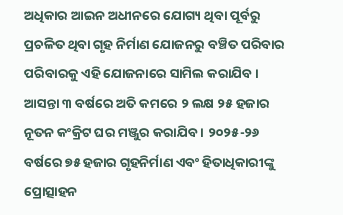ଅଧିକାର ଆଇନ ଅଧୀନରେ ଯୋଗ୍ୟ ଥିବା ପୂର୍ବରୁ ପ୍ରଚଳିତ ଥିବା ଗୃହ ନିର୍ମାଣ ଯୋଜନରୁ ବଞ୍ଚିତ ପରିବାର ପରିବାରକୁ ଏହି ଯୋଜନାରେ ସାମିଲ କରାଯିବ । ଆସନ୍ତା ୩ ବର୍ଷରେ ଅତି କମରେ ୨ ଲକ୍ଷ ୨୫ ହଜାର ନୂତନ କଂକ୍ରିଟ ଘର ମଞ୍ଜୁର କରାଯିବ । ୨୦୨୫-୨୬ ବର୍ଷରେ ୭୫ ହଜାର ଗୃହନିର୍ମାଣ ଏବଂ ହିତାଧିକାରୀଙ୍କୁ ପ୍ରୋତ୍ସାହନ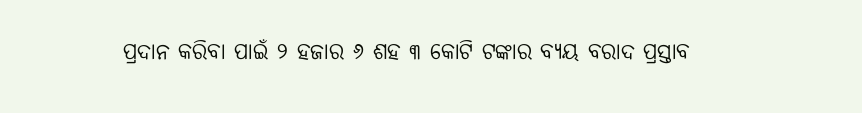ପ୍ରଦାନ କରିବା ପାଇଁ ୨ ହଜାର ୬ ଶହ ୩ କୋଟି ଟଙ୍କାର ବ୍ୟୟ ବରାଦ ପ୍ରସ୍ତାବ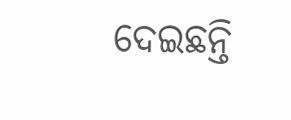ଦେଇଛନ୍ତି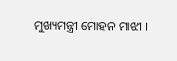ମୁଖ୍ୟମନ୍ତ୍ରୀ ମୋହନ ମାଝୀ ।